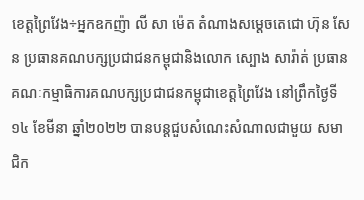ខេត្តព្រៃវែង÷អ្នកឧកញ៉ា លី សា ម៉េត តំណាងសម្តេចតេជោ ហ៊ុន សែន ប្រធានគណបក្សប្រជាជនកម្ពុជានិងលោក ស្បោង សារ៉ាត់ ប្រធានគណៈកម្មាធិការគណបក្សប្រជាជនកម្ពុជាខេត្តព្រៃវែង នៅព្រឹកថ្ងៃទី១៤ ខែមីនា ឆ្នាំ២០២២ បានបន្តជួបសំណេះសំណាលជាមួយ សមាជិក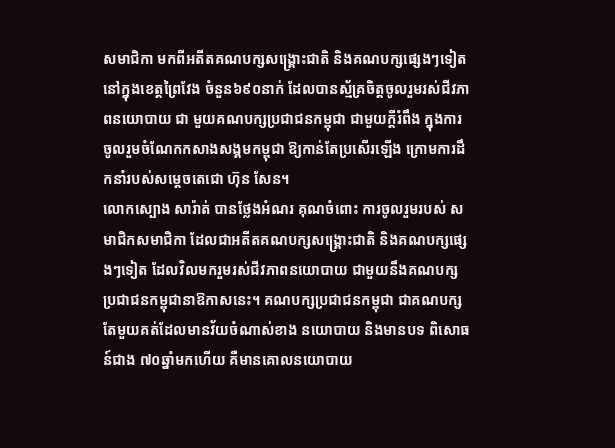សមាជិកា មកពីអតីតគណបក្សសង្រ្គោះជាតិ និងគណបក្សផ្សេងៗទៀត នៅក្នុងខេត្តព្រៃវែង ចំនួន៦៩០នាក់ ដែលបានស្ម័គ្រចិត្តចូលរួមរស់ជីវភាពនយោបាយ ជា មួយគណបក្សប្រជាជនកម្ពុជា ជាមួយក្តីរំពឹង ក្នុងការចូលរួមចំណែកកសាងសង្គមកម្ពុជា ឱ្យកាន់តែប្រសើរឡើង ក្រោមការដឹកនាំរបស់សម្តេចតេជោ ហ៊ុន សែន។
លោកស្បោង សារ៉ាត់ បានថ្លែងអំណរ គុណចំពោះ ការចូលរួមរបស់ សមាជិកសមាជិកា ដែលជាអតីតគណបក្សសង្គ្រោះជាតិ និងគណបក្សផ្សេងៗទៀត ដែលវិលមករួមរស់ជីវភាពនយោបាយ ជាមួយនឹងគណបក្សប្រជាជនកម្ពុជានាឱកាសនេះ។ គណបក្សប្រជាជនកម្ពុជា ជាគណបក្សតែមួយគត់ដែលមានវ័យចំណាស់ខាង នយោបាយ និងមានបទ ពិសោធន៍ជាង ៧០ឆ្នាំមកហើយ គឺមានគោលនយោបាយ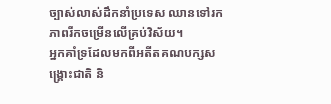ច្បាស់លាស់ដឹកនាំប្រទេស ឈានទៅរកភាពរីកចម្រើនលើគ្រប់វិស័យ។
អ្នកគាំទ្រដែលមកពីអតីតគណបក្សសង្គ្រោះជាតិ និ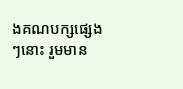ងគណបក្សផ្សេងៗនោះ រួមមាន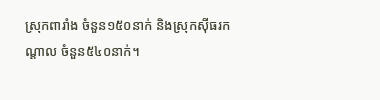ស្រុកពារាំង ចំនួន១៥០នាក់ និងស្រុកស៊ីធរកណ្តាល ចំនួន៥៤០នាក់។